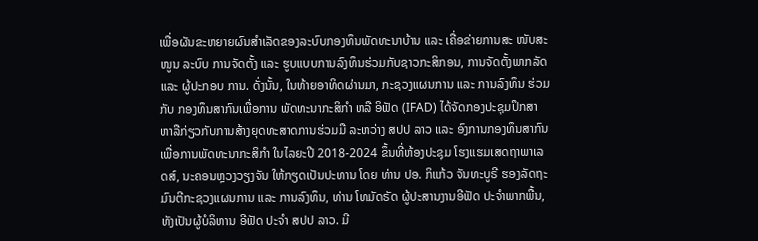ເພື່ອຜັນຂະຫຍາຍຜົນສໍາເລັດຂອງລະບົບກອງທຶນພັດທະນາບ້ານ ແລະ ເຄື່ອຂ່າຍການສະ ໜັບສະໜູນ ລະບົບ ການຈັດຕັ້ງ ແລະ ຮູບແບບການລົງທຶນຮ່ວມກັບຊາວກະສິກອນ, ການຈັດຕັ້ງພາກລັດ ແລະ ຜູ້ປະກອບ ການ. ດັ່ງນັ້ນ, ໃນທ້າຍອາທິດຜ່ານມາ, ກະຊວງແຜນການ ແລະ ການລົງທຶນ ຮ່ວມກັບ ກອງທຶນສາກົນເພື່ອການ ພັດທະນາກະສິກໍາ ຫລື ອິຟັດ (IFAD) ໄດ້ຈັດກອງປະຊຸມປຶກສາຫາລືກ່ຽວກັບການສ້າງຍຸດທະສາດການຮ່ວມມື ລະຫວ່າງ ສປປ ລາວ ແລະ ອົງການກອງທຶນສາກົນເພື່ອການພັດທະນາກະສິກໍາ ໃນໄລຍະປີ 2018-2024 ຂຶ້ນທີ່ຫ້ອງປະຊຸມ ໂຮງແຮມເສດຖາພາເລດສ໌, ນະຄອນຫຼວງວຽງຈັນ ໃຫ້ກຽດເປັນປະທານ ໂດຍ ທ່ານ ປອ. ກິແກ້ວ ຈັນທະບູຣີ ຮອງລັດຖະມົນຕີກະຊວງແຜນການ ແລະ ການລົງທຶນ, ທ່ານ ໂທມັດຣັດ ຜູ້ປະສານງານອີຟັດ ປະຈໍາພາກພື້ນ, ທັງເປັນຜູ້ບໍລິຫານ ອີຟັດ ປະຈໍາ ສປປ ລາວ. ມີ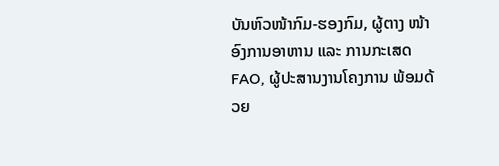ບັນຫົວໜ້າກົມ-ຮອງກົມ, ຜູ້ຕາງ ໜ້າອົງການອາຫານ ແລະ ການກະເສດ FAO, ຜູ້ປະສານງານໂຄງການ ພ້ອມດ້ວຍ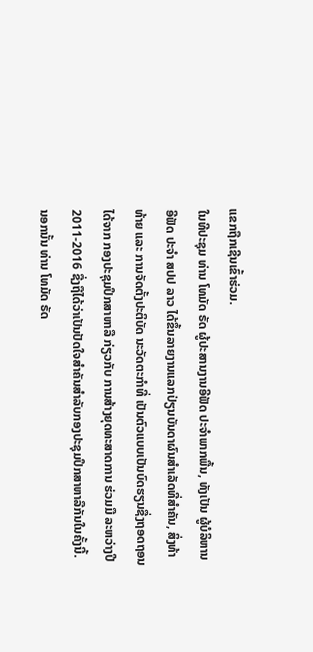ແຂກຖືກເຊີນເຂົ້າຮ່ວມ.
ໃນທີປະຊຸມ ທ່ານ ໂທມັດ ຣັດ ຜູ້ປະສານງານອີຟັດ ປະຈໍາພາກພື້ນ, ທັງເປັນ ຜູ້ບໍລິຫານ ອີຟັດ ປະຈໍາ ສປປ ລາວ ໄດ້ຂຶ້ນລາຍງານແລກປ່ຽນບັນດາຜົນສໍາເລັດທີ່ສໍາຄັນ, ສິ່ງທ້າທ້າຍ ແລະ ການຈັດຕັ້ງປະຕິບັດ ນະວັດຕະກໍາທີ່ ເປັນຕົວແບບເປັນບົດຮຽນຊື່ງຖອດຖອນໄດ້ຈາກ ກອງປະຊຸມປຶກສາຫາລື ກ່ຽວກັບ ການສ້າງຍຸດທະສາດການ ຮ່ວມມື ລະຫວ່າງປີ 2011-2016 ຊື່ງຖືໄດ້ວ່າເປັນປັດໃຈສໍາຄັນສໍາລັບກອງປະຊຸມປຶກສາຫາລືກັນໃນຄັ້ງນີ້. ນອກນັ້ນ ທ່ານ ໂທມັດ ຣັດ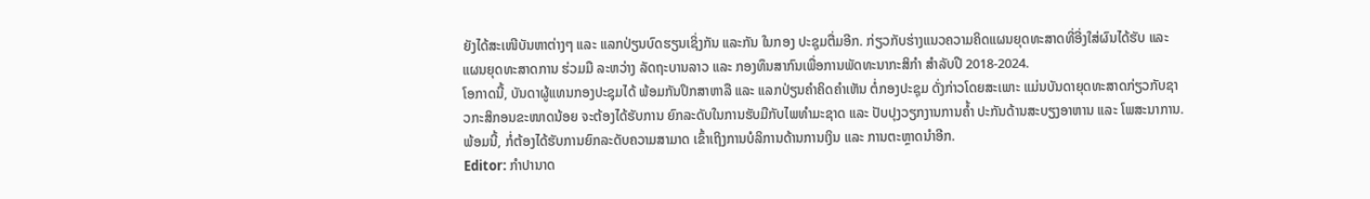ຍັງໄດ້ສະເໜີບັນຫາຕ່າງໆ ແລະ ແລກປ່ຽນບົດຮຽນເຊິ່ງກັນ ແລະກັນ ໃນກອງ ປະຊຸມຕື່ມອີກ. ກ່ຽວກັບຮ່າງແນວຄວາມຄິດແຜນຍຸດທະສາດທີ່ອີ່ງໃສ່ຜົນໄດ້ຮັບ ແລະ ແຜນຍຸດທະສາດການ ຮ່ວມມື ລະຫວ່າງ ລັດຖະບານລາວ ແລະ ກອງທຶນສາກົນເພື່ອການພັດທະນາກະສິກໍາ ສໍາລັບປີ 2018-2024.
ໂອກາດນີ້, ບັນດາຜູ້ແທນກອງປະຊຸມໄດ້ ພ້ອມກັນປຶກສາຫາລື ແລະ ແລກປ່ຽນຄໍາຄິດຄໍາເຫັນ ຕໍ່ກອງປະຊຸມ ດັ່ງກ່າວໂດຍສະເພາະ ແມ່ນບັນດາຍຸດທະສາດກ່ຽວກັບຊາວກະສິກອນຂະໜາດນ້ອຍ ຈະຕ້ອງໄດ້ຮັບການ ຍົກລະດັບໃນການຮັບມືກັບໄພທໍາມະຊາດ ແລະ ປັບປຸງວຽກງານການຄໍ້າ ປະກັນດ້ານສະບຽງອາຫານ ແລະ ໂພສະນາການ. ພ້ອມນີ້, ກໍ່ຕ້ອງໄດ້ຮັບການຍົກລະດັບຄວາມສາມາດ ເຂົ້າເຖິງການບໍລິການດ້ານການເງິນ ແລະ ການຕະຫຼາດນໍາອີກ.
Editor: ກຳປານາດ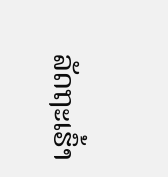ລັດຖະເຮົ້າ